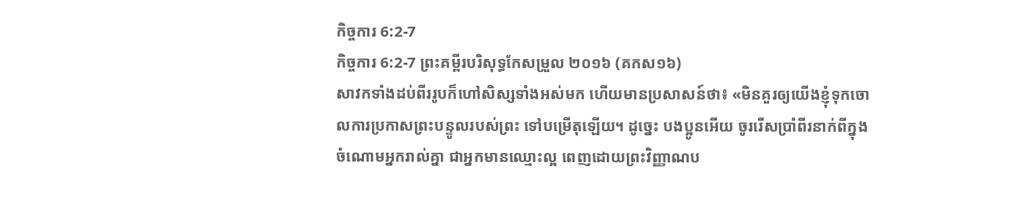កិច្ចការ 6:2-7
កិច្ចការ 6:2-7 ព្រះគម្ពីរបរិសុទ្ធកែសម្រួល ២០១៦ (គកស១៦)
សាវកទាំងដប់ពីររូបក៏ហៅសិស្សទាំងអស់មក ហើយមានប្រសាសន៍ថា៖ «មិនគួរឲ្យយើងខ្ញុំទុកចោលការប្រកាសព្រះបន្ទូលរបស់ព្រះ ទៅបម្រើតុឡើយ។ ដូច្នេះ បងប្អូនអើយ ចូររើសប្រាំពីរនាក់ពីក្នុងចំណោមអ្នករាល់គ្នា ជាអ្នកមានឈ្មោះល្អ ពេញដោយព្រះវិញ្ញាណប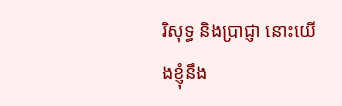រិសុទ្ធ និងប្រាជ្ញា នោះយើងខ្ញុំនឹង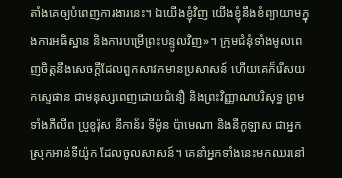តាំងគេឲ្យបំពេញការងារនេះ។ ឯយើងខ្ញុំវិញ យើងខ្ញុំនឹងខំព្យាយាមក្នុងការអធិស្ឋាន និងការបម្រើព្រះបន្ទូលវិញ»។ ក្រុមជំនុំទាំងមូលពេញចិត្តនឹងសេចក្ដីដែលពួកសាវកមានប្រសាសន៍ ហើយគេក៏រើសយកស្ទេផាន ជាមនុស្សពេញដោយជំនឿ និងព្រះវិញ្ញាណបរិសុទ្ធ ព្រមទាំងភីលីព ប្រូខូរ៉ុស នីកាន័រ ទីម៉ូន ប៉ាមេណា និងនីកូឡាស ជាអ្នកស្រុកអាន់ទីយ៉ូក ដែលចូលសាសន៍។ គេនាំអ្នកទាំងនេះមកឈរនៅ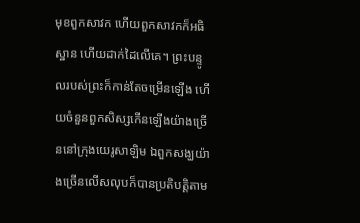មុខពួកសាវក ហើយពួកសាវកក៏អធិស្ឋាន ហើយដាក់ដៃលើគេ។ ព្រះបន្ទូលរបស់ព្រះក៏កាន់តែចម្រើនឡើង ហើយចំនួនពួកសិស្សកើនឡើងយ៉ាងច្រើននៅក្រុងយេរូសាឡិម ឯពួកសង្ឃយ៉ាងច្រើនលើសលុបក៏បានប្រតិបត្តិតាម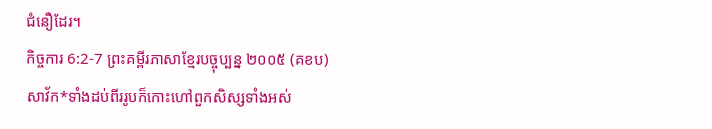ជំនឿដែរ។
កិច្ចការ 6:2-7 ព្រះគម្ពីរភាសាខ្មែរបច្ចុប្បន្ន ២០០៥ (គខប)
សាវ័ក*ទាំងដប់ពីររូបក៏កោះហៅពួកសិស្សទាំងអស់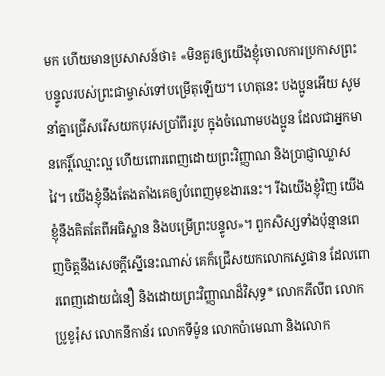មក ហើយមានប្រសាសន៍ថា៖ «មិនគួរឲ្យយើងខ្ញុំចោលការប្រកាសព្រះបន្ទូលរបស់ព្រះជាម្ចាស់ទៅបម្រើតុឡើយ។ ហេតុនេះ បងប្អូនអើយ សូមនាំគ្នាជ្រើសរើសយកបុរសប្រាំពីររូប ក្នុងចំណោមបងប្អូន ដែលជាអ្នកមានកេរ្តិ៍ឈ្មោះល្អ ហើយពោរពេញដោយព្រះវិញ្ញាណ និងប្រាជ្ញាឈ្លាសវៃ។ យើងខ្ញុំនឹងតែងតាំងគេឲ្យបំពេញមុខងារនេះ។ រីឯយើងខ្ញុំវិញ យើងខ្ញុំនឹងគិតតែពីអធិស្ឋាន និងបម្រើព្រះបន្ទូល»។ ពួកសិស្សទាំងប៉ុន្មានពេញចិត្តនឹងសេចក្ដីស្នើនេះណាស់ គេក៏ជ្រើសយកលោកស្ទេផាន ដែលពោរពេញដោយជំនឿ និងដោយព្រះវិញ្ញាណដ៏វិសុទ្ធ* លោកភីលីព លោកប្រូខូរ៉ុស លោកនីកាន័រ លោកទីម៉ូន លោកប៉ាមេណា និងលោក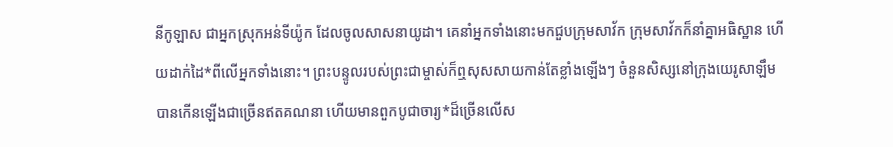នីកូឡាស ជាអ្នកស្រុកអន់ទីយ៉ូក ដែលចូលសាសនាយូដា។ គេនាំអ្នកទាំងនោះមកជួបក្រុមសាវ័ក ក្រុមសាវ័កក៏នាំគ្នាអធិស្ឋាន ហើយដាក់ដៃ*ពីលើអ្នកទាំងនោះ។ ព្រះបន្ទូលរបស់ព្រះជាម្ចាស់ក៏ឮសុសសាយកាន់តែខ្លាំងឡើងៗ ចំនួនសិស្សនៅក្រុងយេរូសាឡឹមបានកើនឡើងជាច្រើនឥតគណនា ហើយមានពួកបូជាចារ្យ*ដ៏ច្រើនលើស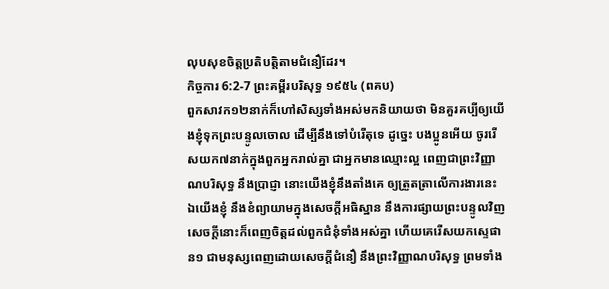លុបសុខចិត្តប្រតិបត្តិតាមជំនឿដែរ។
កិច្ចការ 6:2-7 ព្រះគម្ពីរបរិសុទ្ធ ១៩៥៤ (ពគប)
ពួកសាវក១២នាក់ក៏ហៅសិស្សទាំងអស់មកនិយាយថា មិនគួរគប្បីឲ្យយើងខ្ញុំទុកព្រះបន្ទូលចោល ដើម្បីនឹងទៅបំរើតុទេ ដូច្នេះ បងប្អូនអើយ ចូររើសយក៧នាក់ក្នុងពួកអ្នករាល់គ្នា ជាអ្នកមានឈ្មោះល្អ ពេញជាព្រះវិញ្ញាណបរិសុទ្ធ នឹងប្រាជ្ញា នោះយើងខ្ញុំនឹងតាំងគេ ឲ្យត្រួតត្រាលើការងារនេះ ឯយើងខ្ញុំ នឹងខំព្យាយាមក្នុងសេចក្ដីអធិស្ឋាន នឹងការផ្សាយព្រះបន្ទូលវិញ សេចក្ដីនោះក៏ពេញចិត្តដល់ពួកជំនុំទាំងអស់គ្នា ហើយគេរើសយកស្ទេផាន១ ជាមនុស្សពេញដោយសេចក្ដីជំនឿ នឹងព្រះវិញ្ញាណបរិសុទ្ធ ព្រមទាំង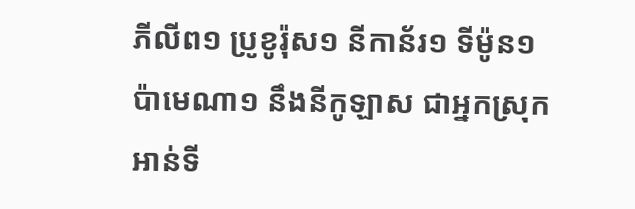ភីលីព១ ប្រូខូរ៉ុស១ នីកាន័រ១ ទីម៉ូន១ ប៉ាមេណា១ នឹងនីកូឡាស ជាអ្នកស្រុកអាន់ទី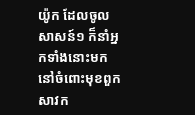យ៉ូក ដែលចូលសាសន៍១ ក៏នាំអ្នកទាំងនោះមកនៅចំពោះមុខពួកសាវក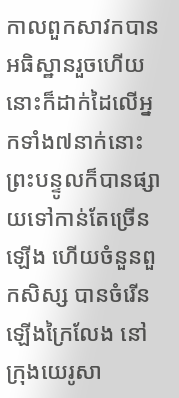កាលពួកសាវកបានអធិស្ឋានរួចហើយ នោះក៏ដាក់ដៃលើអ្នកទាំង៧នាក់នោះ ព្រះបន្ទូលក៏បានផ្សាយទៅកាន់តែច្រើនឡើង ហើយចំនួនពួកសិស្ស បានចំរើនឡើងក្រៃលែង នៅក្រុងយេរូសា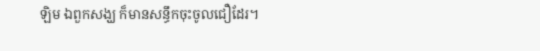ឡិម ឯពួកសង្ឃ ក៏មានសន្ធឹកចុះចូលជឿដែរ។